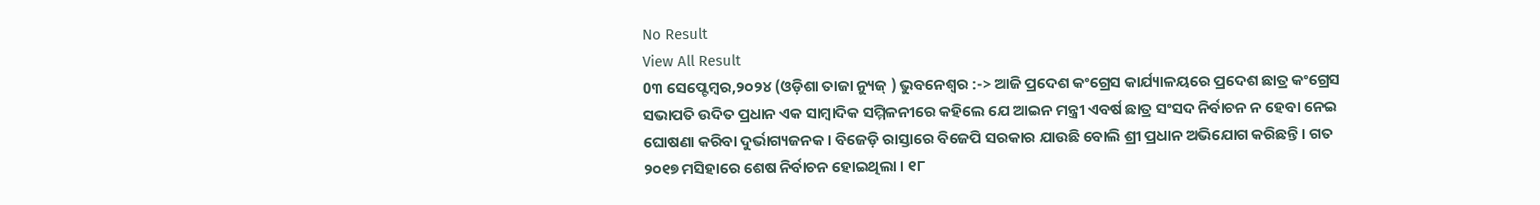No Result
View All Result
0୩ ସେପ୍ଟେମ୍ବର,୨୦୨୪ (ଓଡ଼ିଶା ତାଜା ନ୍ୟୁଜ୍ ) ଭୁବନେଶ୍ୱର :-> ଆଜି ପ୍ରଦେଶ କଂଗ୍ରେସ କାର୍ଯ୍ୟାଳୟରେ ପ୍ରଦେଶ ଛାତ୍ର କଂଗ୍ରେସ ସଭାପତି ଉଦିତ ପ୍ରଧାନ ଏକ ସାମ୍ବାଦିକ ସମ୍ମିଳନୀରେ କହିଲେ ଯେ ଆଇନ ମନ୍ତ୍ରୀ ଏବର୍ଷ ଛାତ୍ର ସଂସଦ ନିର୍ବାଚନ ନ ହେବା ନେଇ ଘୋଷଣା କରିବା ଦୁର୍ଭାଗ୍ୟଜନକ । ବିଜେଡ଼ି ରାସ୍ତାରେ ବିଜେପି ସରକାର ଯାଉଛି ବୋଲି ଶ୍ରୀ ପ୍ରଧାନ ଅଭିଯୋଗ କରିଛନ୍ତି । ଗତ ୨୦୧୭ ମସିହାରେ ଶେଷ ନିର୍ବାଚନ ହୋଇଥିଲା । ୧୮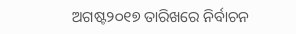ଅଗଷ୍ଟ୨୦୧୭ ତାରିଖରେ ନିର୍ବାଚନ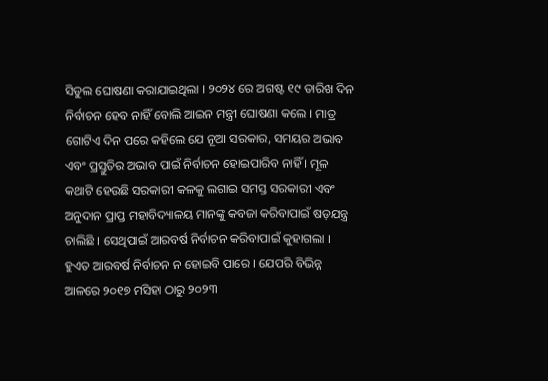ସିଡୁଲ ଘୋଷଣା କରାଯାଇଥିଲା । ୨୦୨୪ ରେ ଅଗଷ୍ଟ ୧୯ ତାରିଖ ଦିନ ନିର୍ବାଚନ ହେବ ନାହିଁ ବୋଲି ଆଇନ ମନ୍ତ୍ରୀ ଘୋଷଣା କଲେ । ମାତ୍ର ଗୋଟିଏ ଦିନ ପରେ କହିଲେ ଯେ ନୂଆ ସରକାର, ସମୟର ଅଭାବ ଏବଂ ପ୍ରସ୍ତୁତିର ଅଭାବ ପାଇଁ ନିର୍ବାଚନ ହୋଇପାରିବ ନାହିଁ । ମୂଳ କଥାଟି ହେଉଛି ସରକାରୀ କଳକୁ ଲଗାଇ ସମସ୍ତ ସରକାରୀ ଏବଂ ଅନୁଦାନ ପ୍ରାପ୍ତ ମହାବିଦ୍ୟାଳୟ ମାନଙ୍କୁ କବଜା କରିବାପାଇଁ ଷଡ଼ଯନ୍ତ୍ର ଚାଲିଛି । ସେଥିପାଇଁ ଆରବର୍ଷ ନିର୍ବାଚନ କରିବାପାଇଁ କୁହାଗଲା ।
ହୁଏତ ଆରବର୍ଷ ନିର୍ବାଚନ ନ ହୋଇବି ପାରେ । ଯେପରି ବିଭିନ୍ନ ଆଳରେ ୨୦୧୭ ମସିହା ଠାରୁ ୨୦୨୩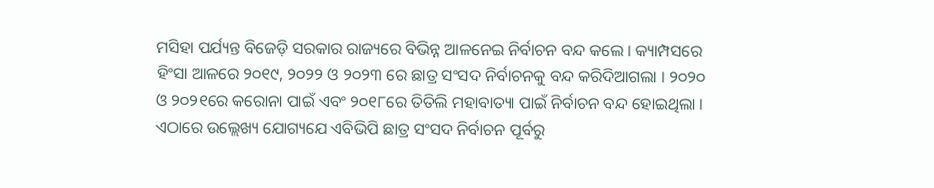ମସିହା ପର୍ଯ୍ୟନ୍ତ ବିଜେଡ଼ି ସରକାର ରାଜ୍ୟରେ ବିଭିନ୍ନ ଆଳନେଇ ନିର୍ବାଚନ ବନ୍ଦ କଲେ । କ୍ୟାମ୍ପସରେ ହିଂସା ଆଳରେ ୨୦୧୯, ୨୦୨୨ ଓ ୨୦୨୩ ରେ ଛାତ୍ର ସଂସଦ ନିର୍ବାଚନକୁ ବନ୍ଦ କରିଦିଆଗଲା । ୨୦୨୦ ଓ ୨୦୨୧ରେ କରୋନା ପାଇଁ ଏବଂ ୨୦୧୮ରେ ତିତିଲି ମହାବାତ୍ୟା ପାଇଁ ନିର୍ବାଚନ ବନ୍ଦ ହୋଇଥିଲା । ଏଠାରେ ଉଲ୍ଲେଖ୍ୟ ଯୋଗ୍ୟଯେ ଏବିଭିପି ଛାତ୍ର ସଂସଦ ନିର୍ବାଚନ ପୂର୍ବରୁ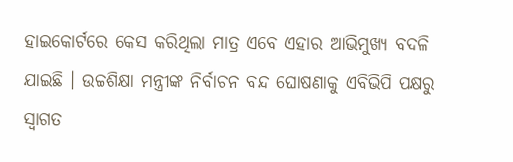ହାଇକୋର୍ଟରେ କେସ କରିଥିଲା ମାତ୍ର ଏବେ ଏହାର ଆଭିମୁଖ୍ୟ ବଦଳି ଯାଇଛି । ଉଚ୍ଚଶିକ୍ଷା ମନ୍ତ୍ରୀଙ୍କ ନିର୍ବାଚନ ବନ୍ଦ ଘୋଷଣାକୁ ଏବିଭିପି ପକ୍ଷରୁ ସ୍ୱାଗତ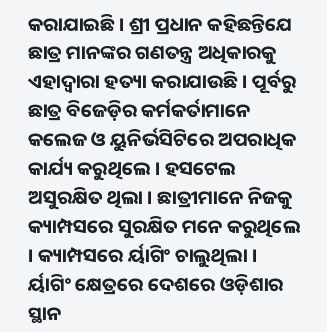କରାଯାଇଛି । ଶ୍ରୀ ପ୍ରଧାନ କହିଛନ୍ତିଯେ ଛାତ୍ର ମାନଙ୍କର ଗଣତନ୍ତ୍ର ଅଧିକାରକୁ ଏହାଦ୍ୱାରା ହତ୍ୟା କରାଯାଉଛି । ପୂର୍ବରୁ ଛାତ୍ର ବିଜେଡ଼ିର କର୍ମକର୍ତାମାନେ କଲେଜ ଓ ୟୁନିର୍ଭସିଟିରେ ଅପରାଧିକ କାର୍ଯ୍ୟ କରୁଥିଲେ । ହସଟେଲ ଅସୁରକ୍ଷିତ ଥିଲା । ଛାତ୍ରୀମାନେ ନିଜକୁ କ୍ୟାମ୍ପସରେ ସୁରକ୍ଷିତ ମନେ କରୁଥିଲେ । କ୍ୟାମ୍ପସରେ ର୍ୟାଗିଂ ଚାଲୁଥିଲା ।
ର୍ୟାଗିଂ କ୍ଷେତ୍ରରେ ଦେଶରେ ଓଡ଼ିଶାର ସ୍ଥାନ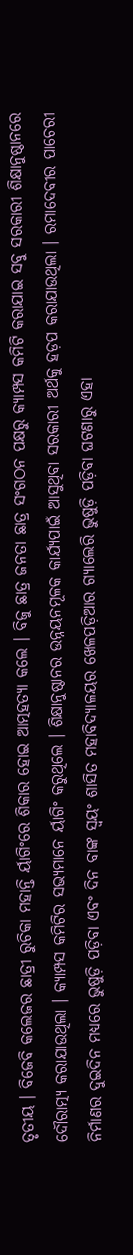ତୃତୀୟ । ବିଜେବି କଲେଜର ଛାତ୍ରୀ ରୁଚିକା ମହାନ୍ତି ର୍ୟାଗିଂରେ ଶିକାର ହୋଇ ଆତ୍ମହତ୍ୟା କଲେ । ବିଜୁ ଛାତ୍ର ଜନତା ଛାତ୍ର ସଂଗଠନ ପକ୍ଷରୁ କ୍ୟାମ୍ପସ କମିଟି କରାଯାଇ ସବୁ ସରକାରୀ ଶିକ୍ଷାନୁଷ୍ଠାନରେ ଦୌରାତ୍ମ୍ୟ କରାଯାଉଥିଲା । କ୍ୟାମ୍ପସ କମିଟିର ସଭ୍ୟମାନେ ର୍ୟାଗିଂ କରୁଥିଲେ । ଶିକ୍ଷାନୁଷ୍ଠାନର ଉନ୍ନୟନମୂଳକ କାର୍ଯ୍ୟପାଇଁ ଆସୁଥିବା ସରକାରୀ ଅର୍ଥକୁ ହଡ଼ପ କରାଯାଉଥିଲା । ରମାଦେବୀର ପାଚେରୀ ନିର୍ମାଣର ଦୁଇଦିନ ମଧ୍ୟରେ ଭୁଷୁଡ଼ି ପଡ଼ିବା ଏବଂ ଦିନ ବାଙ୍କ ସ୍ୱୟଂ ଶାସିତ ମହାବିଦ୍ୟାଳୟର ଖେଳପଡ଼ିଆର ଗ୍ୟାଲେରି ଭୁଷୁଡ଼ି ପଡ଼ିବା ଘଟଣାରୁ ଏହା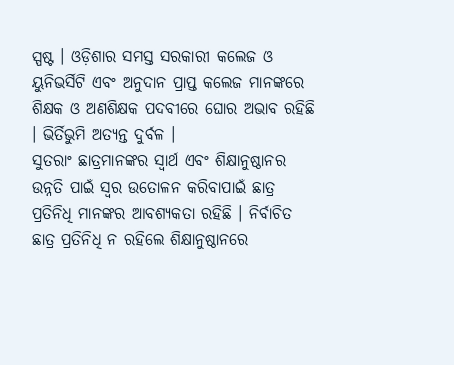ସ୍ପଷ୍ଟ । ଓଡ଼ିଶାର ସମସ୍ତ ସରକାରୀ କଲେଜ ଓ ୟୁନିଭର୍ସିଟି ଏବଂ ଅନୁଦାନ ପ୍ରାପ୍ତ କଲେଜ ମାନଙ୍କରେ ଶିକ୍ଷକ ଓ ଅଣଶିକ୍ଷକ ପଦବୀରେ ଘୋର ଅଭାବ ରହିଛି । ଭିର୍ତିଭୁମି ଅତ୍ୟନ୍ତ ଦୁର୍ବଳ ।
ସୁତରାଂ ଛାତ୍ରମାନଙ୍କର ସ୍ୱାର୍ଥ ଏବଂ ଶିକ୍ଷାନୁଷ୍ଠାନର ଉନ୍ନତି ପାଇଁ ସ୍ୱର ଉତୋଳନ କରିବାପାଇଁ ଛାତ୍ର ପ୍ରତିନିଧି ମାନଙ୍କର ଆବଶ୍ୟକତା ରହିଛି । ନିର୍ବାଚିତ ଛାତ୍ର ପ୍ରତିନିଧି ନ ରହିଲେ ଶିକ୍ଷାନୁଷ୍ଠାନରେ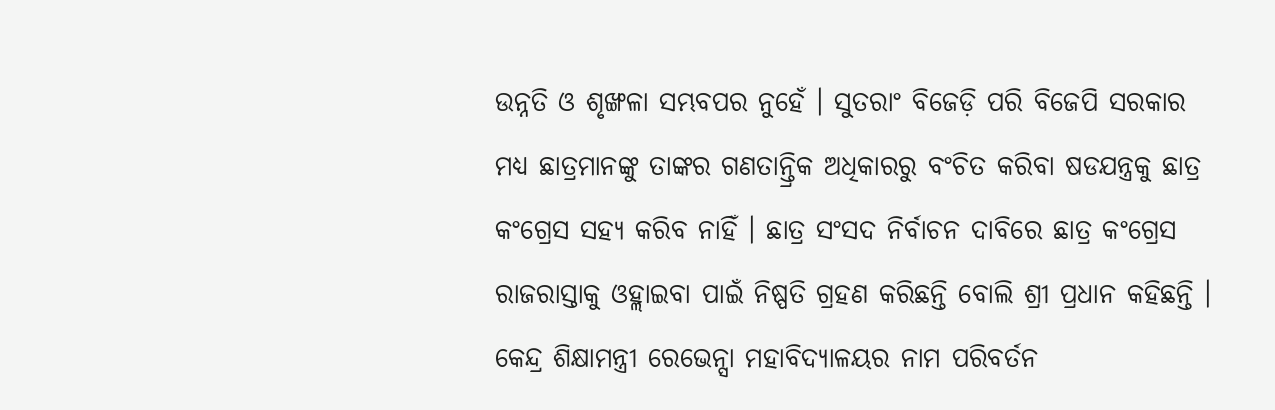ଉନ୍ନତି ଓ ଶୃଙ୍ଖଳା ସମ୍ଭବପର ନୁହେଁ । ସୁତରାଂ ବିଜେଡ଼ି ପରି ବିଜେପି ସରକାର ମଧ୍ୟ ଛାତ୍ରମାନଙ୍କୁ ତାଙ୍କର ଗଣତାନ୍ତ୍ରିକ ଅଧିକାରରୁ ବଂଚିତ କରିବା ଷଡଯନ୍ତ୍ରକୁ ଛାତ୍ର କଂଗ୍ରେସ ସହ୍ୟ କରିବ ନାହିଁ । ଛାତ୍ର ସଂସଦ ନିର୍ବାଚନ ଦାବିରେ ଛାତ୍ର କଂଗ୍ରେସ ରାଜରାସ୍ତାକୁ ଓହ୍ଲାଇବା ପାଇଁ ନିଷ୍ପତି ଗ୍ରହଣ କରିଛନ୍ତି ବୋଲି ଶ୍ରୀ ପ୍ରଧାନ କହିଛନ୍ତି । କେନ୍ଦ୍ର ଶିକ୍ଷାମନ୍ତ୍ରୀ ରେଭେନ୍ସା ମହାବିଦ୍ୟାଳୟର ନାମ ପରିବର୍ତନ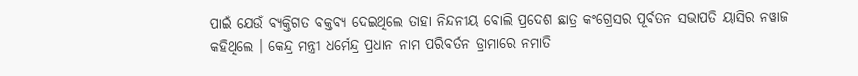ପାଇଁ ଯେଉଁ ବ୍ୟକ୍ତିଗତ ବକ୍ତବ୍ୟ ଦେଇଥିଲେ ତାହା ନିନ୍ଦନୀୟ ବୋଲି ପ୍ରଦେଶ ଛାତ୍ର କଂଗ୍ରେସର ପୂର୍ବତନ ସଭାପତି ୟାସିର ନୱାଜ କହିଥିଲେ । କେନ୍ଦ୍ର ମନ୍ତ୍ରୀ ଧର୍ମେନ୍ଦ୍ର ପ୍ରଧାନ ନାମ ପରିବର୍ତନ ଡ୍ରାମାରେ ନମାତି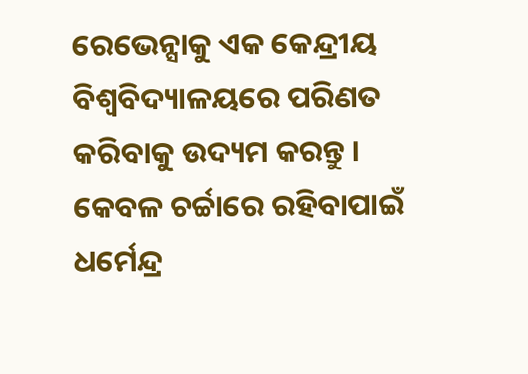ରେଭେନ୍ସାକୁ ଏକ କେନ୍ଦ୍ରୀୟ ବିଶ୍ୱବିଦ୍ୟାଳୟରେ ପରିଣତ କରିବାକୁ ଉଦ୍ୟମ କରନ୍ତୁ ।
କେବଳ ଚର୍ଚ୍ଚାରେ ରହିବାପାଇଁ ଧର୍ମେନ୍ଦ୍ର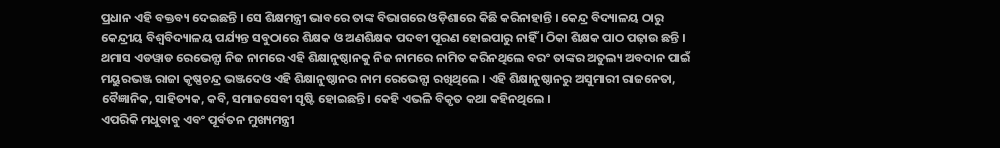ପ୍ରଧାନ ଏହି ବକ୍ତବ୍ୟ ଦେଇଛନ୍ତି । ସେ ଶିକ୍ଷମନ୍ତ୍ରୀ ଭାବରେ ତାଙ୍କ ବିଭାଗରେ ଓଡ଼ିଶାରେ କିଛି କରିନାହାନ୍ତି । କେନ୍ଦ୍ର ବିଦ୍ୟାଳୟ ଠାରୁ କେନ୍ଦ୍ରୀୟ ବିଶ୍ୱବିଦ୍ୟାଳୟ ପର୍ଯ୍ୟନ୍ତ ସବୁଠାରେ ଶିକ୍ଷକ ଓ ଅଣଶିକ୍ଷକ ପଦବୀ ପୂରଣ ହୋଇପାରୁ ନାହିଁ । ଠିକା ଶିକ୍ଷକ ପାଠ ପଢ଼ାଉ ଛନ୍ତି । ଥମାସ ଏଡୱାଡ ରେଭେନ୍ସା ନିଜ ନାମରେ ଏହି ଶିକ୍ଷାନୁଷ୍ଠାନକୁ ନିଜ ନାମରେ ନାମିତ କରିନଥିଲେ ବରଂ ତାଙ୍କର ଅତୁଲ୍ୟ ଅବଦାନ ପାଇଁ ମୟୁରଭଞ୍ଜ ରାଜା କୃଷ୍ଣଚନ୍ଦ୍ର ଭଞ୍ଜଦେଓ ଏହି ଶିକ୍ଷାନୁଷ୍ଠାନର ନାମ ରେଭେନ୍ସା ରଖିଥିଲେ । ଏହି ଶିକ୍ଷାନୁଷ୍ଠାନରୁ ଅସୁମାରୀ ରାଜନେତା, ବୈଜ୍ଞାନିକ, ସାହିତ୍ୟକ, କବି, ସମାଜସେବୀ ସୃଷ୍ଟି ହୋଇଛନ୍ତି । କେହି ଏଭଳି ବିକୃତ କଥା କହିନଥିଲେ ।
ଏପରିକି ମଧୁବାବୁ ଏବଂ ପୂର୍ବତନ ମୁଖ୍ୟମନ୍ତ୍ରୀ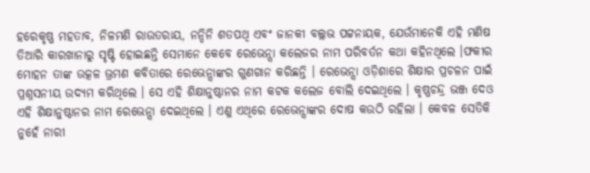ହରେକୃଷ୍ଣ ମହତାବ, ନିଳମଣି ରାଉତରାୟ, ନନ୍ଦିନି ଶତପଥି ଏବଂ ଜାନକୀ ବଲ୍ଲଭ ପଟ୍ଟନାୟକ, ଯେଉଁମାନେକି ଏହି ମଣିଷ ତିଆରି କାରଖାନାରୁ ସୃଷ୍ଟି ହୋଇଛନ୍ତି ସେମାନେ କେବେ ରେଭେନ୍ସା କଲେଜର ନାମ ପରିବର୍ତନ କଥା କହିନଥିଲେ ।ଫକୀର ମୋହନ ତାଙ୍କ ଉତ୍କଳ ଭ୍ରମଣ କବିତାରେ ରେଭେନ୍ସାଙ୍କର ଗୁଣଗାନ କରିଛନ୍ତି । ରେଭେନ୍ସା ଓଡ଼ିଶାରେ ଶିକ୍ଷାର ପ୍ରଚଳନ ପାଇଁ ପ୍ରଶ୍ନସନୀୟ ଉଦ୍ୟମ କରିଥିଲେ । ସେ ଏହି ଶିକ୍ଷାନୁଷ୍ଠାନର ନାମ କଟକ କଲେଜ ବୋଲି ଦେଇଥିଲେ । କୃଷ୍ଣଚନ୍ଦ୍ର ଭଞ୍ଜ ଦେଓ ଏହି ଶିକ୍ଷାନୁଷ୍ଠାନର ନାମ ରେଭେନ୍ସା ଦେଇଥିଲେ । ଏଣୁ ଏଥିରେ ରେଭେନ୍ସାଙ୍କର ଦୋଷ କଉଠି ରହିଲା । କେବଳ ସେତିକି ନୁହେଁ ନାରୀ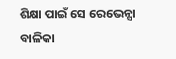ଶିକ୍ଷା ପାଇଁ ସେ ରେଭେନ୍ସା ବାଳିକା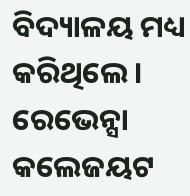ବିଦ୍ୟାଳୟ ମଧ୍ୟ କରିଥିଲେ । ରେଭେନ୍ସା କଲେଜୟଟ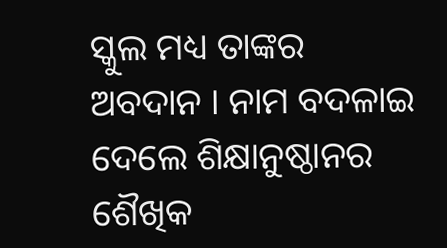ସ୍କୁଲ ମଧ୍ୟ ତାଙ୍କର ଅବଦାନ । ନାମ ବଦଳାଇ ଦେଲେ ଶିକ୍ଷାନୁଷ୍ଠାନର ଶୈଖିକ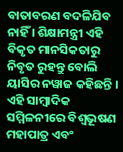ବାତାବରଣ ବଦଳିଯିବ ନାହିଁ । ଶିକ୍ଷାମନ୍ତ୍ରୀ ଏହି ବିକୃତ ମାନସିକତାରୁ ନିବୃତ ରୁହନ୍ତୁ ବୋଲି ୟାସିର ନୱାଜ କହିଛନ୍ତି । ଏହି ସାମ୍ବାଦିକ ସମ୍ମିଳନୀରେ ବିଶ୍ୱଭୂଷଣ ମହାପାତ୍ର ଏବଂ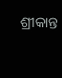ଶ୍ରୀକାନ୍ତ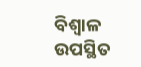ବିଶ୍ୱାଳ ଉପସ୍ଥିତ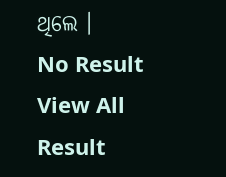ଥିଲେ ।
No Result
View All Result